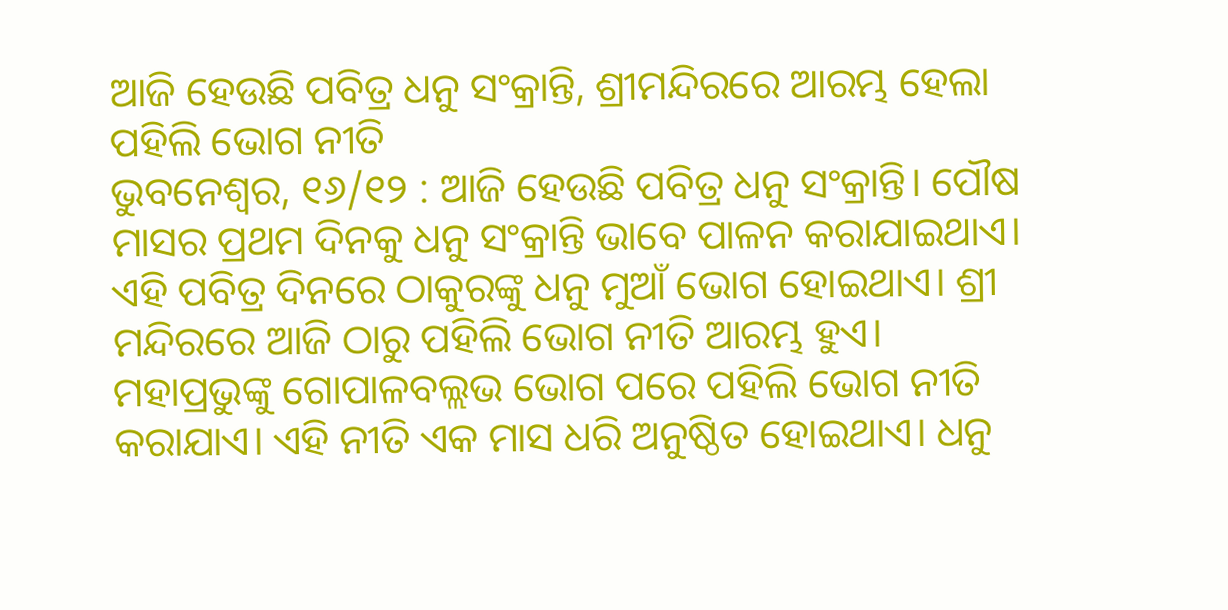ଆଜି ହେଉଛି ପବିତ୍ର ଧନୁ ସଂକ୍ରାନ୍ତି, ଶ୍ରୀମନ୍ଦିରରେ ଆରମ୍ଭ ହେଲା ପହିଲି ଭୋଗ ନୀତି
ଭୁବନେଶ୍ୱର, ୧୬/୧୨ : ଆଜି ହେଉଛି ପବିତ୍ର ଧନୁ ସଂକ୍ରାନ୍ତି। ପୌଷ ମାସର ପ୍ରଥମ ଦିନକୁ ଧନୁ ସଂକ୍ରାନ୍ତି ଭାବେ ପାଳନ କରାଯାଇଥାଏ। ଏହି ପବିତ୍ର ଦିନରେ ଠାକୁରଙ୍କୁ ଧନୁ ମୁଆଁ ଭୋଗ ହୋଇଥାଏ। ଶ୍ରୀ ମନ୍ଦିରରେ ଆଜି ଠାରୁ ପହିଲି ଭୋଗ ନୀତି ଆରମ୍ଭ ହୁଏ।
ମହାପ୍ରଭୁଙ୍କୁ ଗୋପାଳବଲ୍ଲଭ ଭୋଗ ପରେ ପହିଲି ଭୋଗ ନୀତି କରାଯାଏ। ଏହି ନୀତି ଏକ ମାସ ଧରି ଅନୁଷ୍ଠିତ ହୋଇଥାଏ। ଧନୁ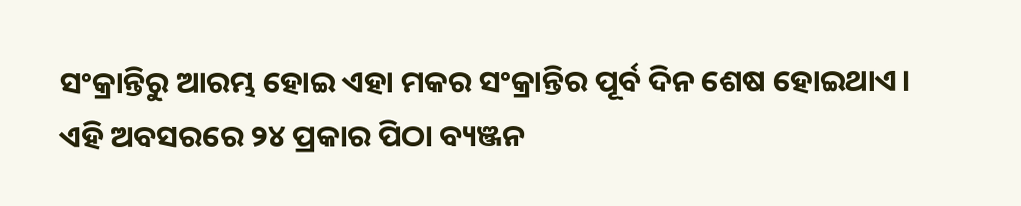ସଂକ୍ରାନ୍ତିରୁ ଆରମ୍ଭ ହୋଇ ଏହା ମକର ସଂକ୍ରାନ୍ତିର ପୂର୍ବ ଦିନ ଶେଷ ହୋଇଥାଏ।
ଏହି ଅବସରରେ ୨୪ ପ୍ରକାର ପିଠା ବ୍ୟଞ୍ଜନ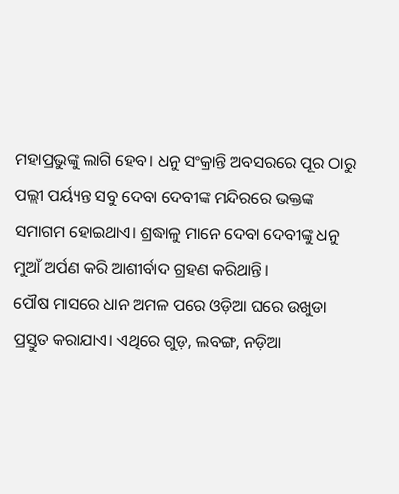ମହାପ୍ରଭୁଙ୍କୁ ଲାଗି ହେବ। ଧନୁ ସଂକ୍ରାନ୍ତି ଅବସରରେ ପୂର ଠାରୁ ପଲ୍ଲୀ ପର୍ୟ୍ୟନ୍ତ ସବୁ ଦେବା ଦେବୀଙ୍କ ମନ୍ଦିରରେ ଭକ୍ତଙ୍କ ସମାଗମ ହୋଇଥାଏ। ଶ୍ରଦ୍ଧାଳୁ ମାନେ ଦେବା ଦେବୀଙ୍କୁ ଧନୁ ମୁଆଁ ଅର୍ପଣ କରି ଆଶୀର୍ବାଦ ଗ୍ରହଣ କରିଥାନ୍ତି।
ପୌଷ ମାସରେ ଧାନ ଅମଳ ପରେ ଓଡ଼ିଆ ଘରେ ଉଖୁଡା ପ୍ରସ୍ତୁତ କରାଯାଏ। ଏଥିରେ ଗୁଡ଼, ଲବଙ୍ଗ, ନଡ଼ିଆ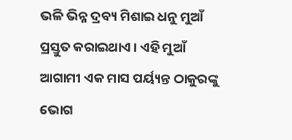ଭଳି ଭିନ୍ନ ଦ୍ରବ୍ୟ ମିଶାଇ ଧନୁ ମୁଆଁ ପ୍ରସ୍ତୁତ କରାଇଥାଏ। ଏହି ମୁଆଁ ଆଗାମୀ ଏକ ମାସ ପର୍ୟ୍ୟନ୍ତ ଠାକୁରଙ୍କୁ ଭୋଗ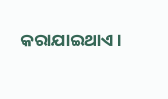କରାଯାଇଥାଏ।